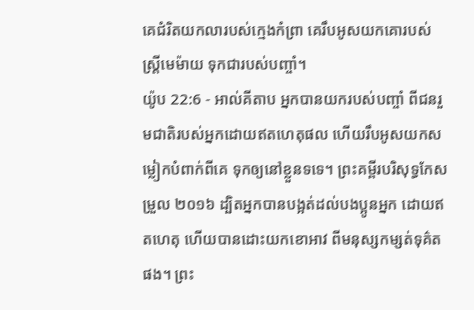គេជំរិតយកលារបស់ក្មេងកំព្រា គេរឹបអូសយកគោរបស់ស្ត្រីមេម៉ាយ ទុកជារបស់បញ្ចាំ។
យ៉ូប 22:6 - អាល់គីតាប អ្នកបានយករបស់បញ្ចាំ ពីជនរួមជាតិរបស់អ្នកដោយឥតហេតុផល ហើយរឹបអូសយកសម្លៀកបំពាក់ពីគេ ទុកឲ្យនៅខ្លួនទទេ។ ព្រះគម្ពីរបរិសុទ្ធកែសម្រួល ២០១៦ ដ្បិតអ្នកបានបង្អត់ដល់បងប្អូនអ្នក ដោយឥតហេតុ ហើយបានដោះយកខោអាវ ពីមនុស្សកម្សត់ទុគ៌តផង។ ព្រះ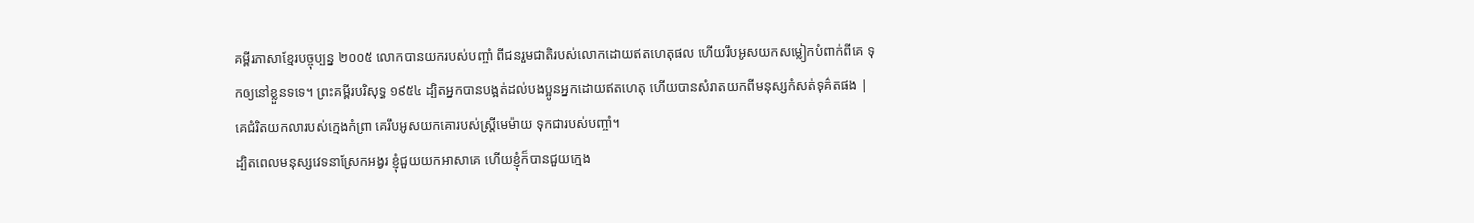គម្ពីរភាសាខ្មែរបច្ចុប្បន្ន ២០០៥ លោកបានយករបស់បញ្ចាំ ពីជនរួមជាតិរបស់លោកដោយឥតហេតុផល ហើយរឹបអូសយកសម្លៀកបំពាក់ពីគេ ទុកឲ្យនៅខ្លួនទទេ។ ព្រះគម្ពីរបរិសុទ្ធ ១៩៥៤ ដ្បិតអ្នកបានបង្អត់ដល់បងប្អូនអ្នកដោយឥតហេតុ ហើយបានសំរាតយកពីមនុស្សកំសត់ទុគ៌តផង |
គេជំរិតយកលារបស់ក្មេងកំព្រា គេរឹបអូសយកគោរបស់ស្ត្រីមេម៉ាយ ទុកជារបស់បញ្ចាំ។
ដ្បិតពេលមនុស្សវេទនាស្រែកអង្វរ ខ្ញុំជួយយកអាសាគេ ហើយខ្ញុំក៏បានជួយក្មេង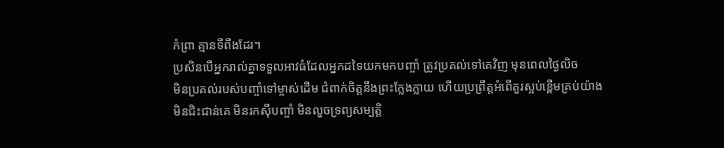កំព្រា គ្មានទីពឹងដែរ។
ប្រសិនបើអ្នករាល់គ្នាទទួលអាវធំដែលអ្នកដទៃយកមកបញ្ចាំ ត្រូវប្រគល់ទៅគេវិញ មុនពេលថ្ងៃលិច
មិនប្រគល់របស់បញ្ចាំទៅម្ចាស់ដើម ជំពាក់ចិត្តនឹងព្រះក្លែងក្លាយ ហើយប្រព្រឹត្តអំពើគួរស្អប់ខ្ពើមគ្រប់យ៉ាង
មិនជិះជាន់គេ មិនរកស៊ីបញ្ចាំ មិនលួចទ្រព្យសម្បត្តិ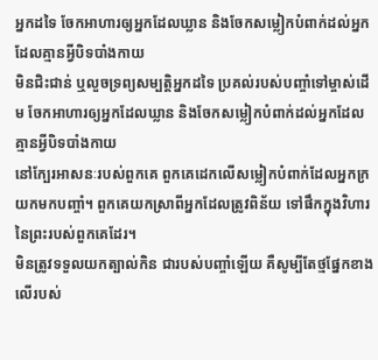អ្នកដទៃ ចែកអាហារឲ្យអ្នកដែលឃ្លាន និងចែកសម្លៀកបំពាក់ដល់អ្នកដែលគ្មានអ្វីបិទបាំងកាយ
មិនជិះជាន់ ឬលួចទ្រព្យសម្បត្តិអ្នកដទៃ ប្រគល់របស់បញ្ចាំទៅម្ចាស់ដើម ចែកអាហារឲ្យអ្នកដែលឃ្លាន និងចែកសម្លៀកបំពាក់ដល់អ្នកដែលគ្មានអ្វីបិទបាំងកាយ
នៅក្បែរអាសនៈរបស់ពួកគេ ពួកគេដេកលើសម្លៀកបំពាក់ដែលអ្នកក្រ យកមកបញ្ចាំ។ ពួកគេយកស្រាពីអ្នកដែលត្រូវពិន័យ ទៅផឹកក្នុងវិហារនៃព្រះរបស់ពួកគេដែរ។
មិនត្រូវទទួលយកត្បាល់កិន ជារបស់បញ្ចាំឡើយ គឺសូម្បីតែថ្មផ្នែកខាងលើរបស់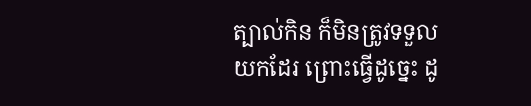ត្បាល់កិន ក៏មិនត្រូវទទួលយកដែរ ព្រោះធ្វើដូច្នេះ ដូ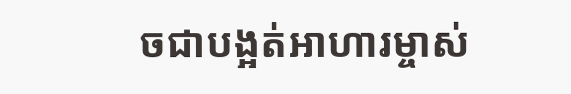ចជាបង្អត់អាហារម្ចាស់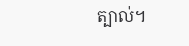ត្បាល់។